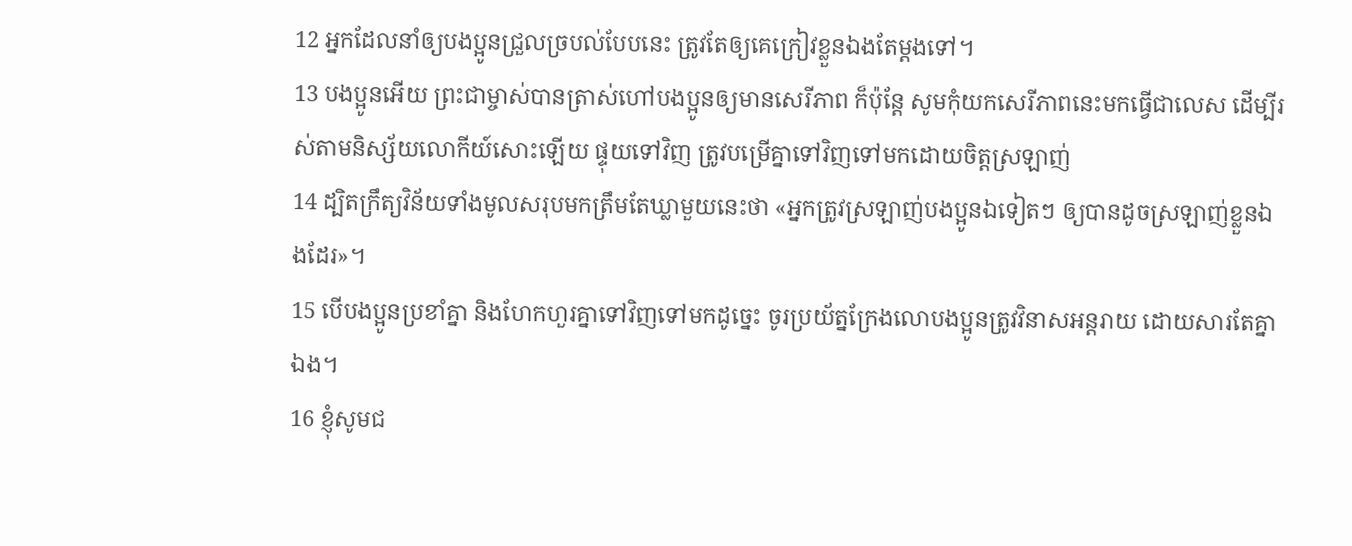12 អ្នកដែលនាំឲ្យបងប្អូនជ្រួលច្របល់បែបនេះ ត្រូវតែឲ្យគេក្រៀវខ្លួនឯងតែម្ដងទៅ។
13 បងប្អូនអើយ ព្រះជាម្ចាស់បានត្រាស់ហៅបងប្អូនឲ្យមានសេរីភាព ក៏ប៉ុន្តែ សូមកុំយកសេរីភាពនេះមកធ្វើជាលេស ដើម្បីរស់តាមនិស្ស័យលោកីយ៍សោះឡើយ ផ្ទុយទៅវិញ ត្រូវបម្រើគ្នាទៅវិញទៅមកដោយចិត្តស្រឡាញ់
14 ដ្បិតក្រឹត្យវិន័យទាំងមូលសរុបមកត្រឹមតែឃ្លាមួយនេះថា «អ្នកត្រូវស្រឡាញ់បងប្អូនឯទៀតៗ ឲ្យបានដូចស្រឡាញ់ខ្លួនឯងដែរ»។
15 បើបងប្អូនប្រខាំគ្នា និងហែកហួរគ្នាទៅវិញទៅមកដូច្នេះ ចូរប្រយ័ត្នក្រែងលោបងប្អូនត្រូវវិនាសអន្តរាយ ដោយសារតែគ្នាឯង។
16 ខ្ញុំសូមជ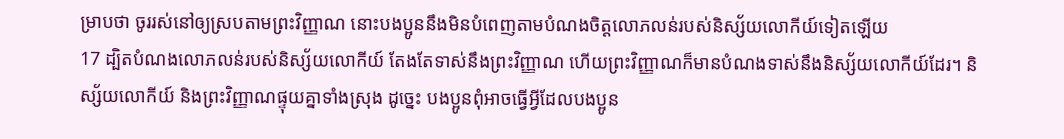ម្រាបថា ចូររស់នៅឲ្យស្របតាមព្រះវិញ្ញាណ នោះបងប្អូននឹងមិនបំពេញតាមបំណងចិត្តលោភលន់របស់និស្ស័យលោកីយ៍ទៀតឡើយ
17 ដ្បិតបំណងលោភលន់របស់និស្ស័យលោកីយ៍ តែងតែទាស់នឹងព្រះវិញ្ញាណ ហើយព្រះវិញ្ញាណក៏មានបំណងទាស់នឹងនិស្ស័យលោកីយ៍ដែរ។ និស្ស័យលោកីយ៍ និងព្រះវិញ្ញាណផ្ទុយគ្នាទាំងស្រុង ដូច្នេះ បងប្អូនពុំអាចធ្វើអ្វីដែលបងប្អូន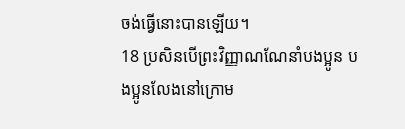ចង់ធ្វើនោះបានឡើយ។
18 ប្រសិនបើព្រះវិញ្ញាណណែនាំបងប្អូន បងប្អូនលែងនៅក្រោម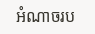អំណាចរប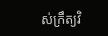ស់ក្រឹត្យវិ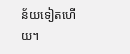ន័យទៀតហើយ។